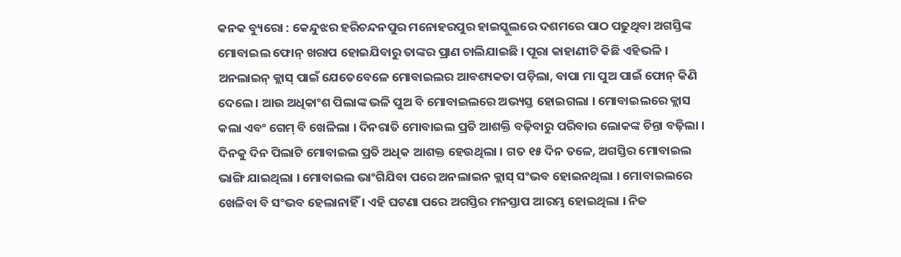କନକ ବ୍ୟୁରୋ : କେନ୍ଦୁଝର ହରିଚନ୍ଦନପୁର ମନୋହରପୁର ହାଇସ୍କୁଲରେ ଦଶମରେ ପାଠ ପଢୁଥିବା ଅଗସ୍ତିଙ୍କ ମୋବାଇଲ ଫୋନ୍ ଖରାପ ହୋଇଯିବାରୁ ତାଙ୍କର ପ୍ରାଣ ଚାଲିଯାଇଛି । ପୂରା କାହାଣୀଟି କିଛି ଏହିଭଳି । ଅନଲାଇନ୍ କ୍ଲାସ୍ ପାଇଁ ଯେତେବେଳେ ମୋବାଇଲର ଆବଶ୍ୟକତା ପଡ଼ିଲା, ବାପା ମା ପୁଅ ପାଇଁ ଫୋନ୍ କିଣି ଦେଲେ । ଆଉ ଅଧିକାଂଶ ପିଲାଙ୍କ ଭଳି ପୁଅ ବି ମୋବାଇଲରେ ଅଭ୍ୟସ୍ତ ହୋଇଗଲା । ମୋବାଇଲରେ କ୍ଲାସ କଲା ଏବଂ ଗେମ୍ ବି ଖେଳିଲା । ଦିନରାତି ମୋବାଇଲ ପ୍ରତି ଆଶକ୍ତି ବଢ଼ିବାରୁ ପରିବାର ଲୋକଙ୍କ ଚିନ୍ତା ବଢ଼ିଲା ।
ଦିନକୁ ଦିନ ପିଲାଟି ମୋବାଇଲ ପ୍ରତି ଅଧିକ ଆଶକ୍ତ ହେଉଥିଲା । ଗତ ୧୫ ଦିନ ତଳେ, ଅଗସ୍ତିର ମୋବାଇଲ ଭାଙ୍ଗି ଯାଇଥିଲା । ମୋବାଇଲ ଭାଂଗିଯିବା ପରେ ଅନଲାଇନ କ୍ଲାସ୍ ସଂଭବ ହୋଇନଥିଲା । ମୋବାଇଲରେ ଖେଳିବା ବି ସଂଭବ ହେଲାନାହିଁ । ଏହି ଘଟଣା ପରେ ଅଗସ୍ତିର ମନସ୍ତାପ ଆରମ୍ଭ ହୋଇଥିଲା । ନିଜ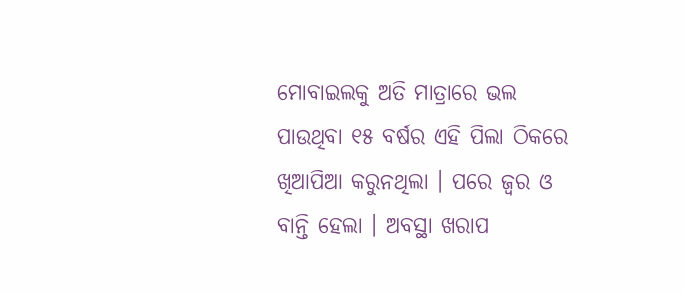ମୋବାଇଲକୁ ଅତି ମାତ୍ରାରେ ଭଲ ପାଉଥିବା ୧୫ ବର୍ଷର ଏହି ପିଲା ଠିକରେ ଖିଆପିଆ କରୁନଥିଲା । ପରେ ଜ୍ୱର ଓ ବାନ୍ତି ହେଲା । ଅବସ୍ଥା ଖରାପ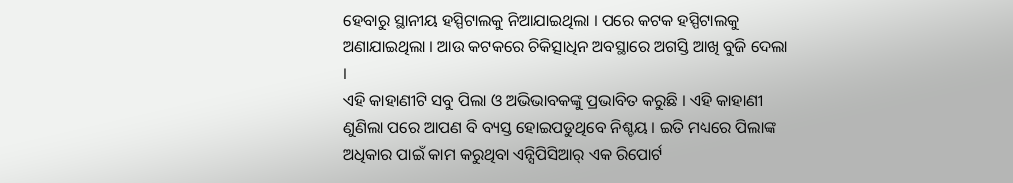ହେବାରୁ ସ୍ଥାନୀୟ ହସ୍ପିଟାଲକୁ ନିଆଯାଇଥିଲା । ପରେ କଟକ ହସ୍ପିଟାଲକୁ ଅଣାଯାଇଥିଲା । ଆଉ କଟକରେ ଚିକିତ୍ସାଧିନ ଅବସ୍ଥାରେ ଅଗସ୍ତି ଆଖି ବୁଜି ଦେଲା ।
ଏହି କାହାଣୀଟି ସବୁ ପିଲା ଓ ଅଭିଭାବକଙ୍କୁ ପ୍ରଭାବିତ କରୁଛି । ଏହି କାହାଣୀ ଣୁଣିଲା ପରେ ଆପଣ ବି ବ୍ୟସ୍ତ ହୋଇପଡୁଥିବେ ନିଶ୍ଚୟ । ଇତି ମଧ୍ୟରେ ପିଲାଙ୍କ ଅଧିକାର ପାଇଁ କାମ କରୁଥିବା ଏନ୍ସିପିସିଆର୍ ଏକ ରିପୋର୍ଟ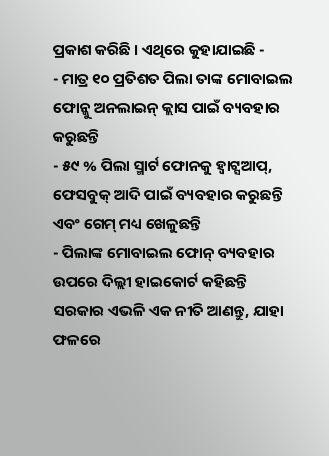ପ୍ରକାଶ କରିଛି । ଏଥିରେ କୁହାଯାଇଛି -
- ମାତ୍ର ୧୦ ପ୍ରତିଶତ ପିଲା ତାଙ୍କ ମୋବାଇଲ ଫୋନ୍କୁ ଅନଲାଇନ୍ କ୍ଲାସ ପାଇଁ ବ୍ୟବହାର କରୁଛନ୍ତି
- ୫୯ % ପିଲା ସ୍ମାର୍ଟ ଫୋନକୁ ହ୍ବାଟ୍ସଆପ୍, ଫେସବୁକ୍ ଆଦି ପାଇଁ ବ୍ୟବହାର କରୁଛନ୍ତି ଏବଂ ଗେମ୍ ମଧ୍ୟ ଖେଳୁଛନ୍ତି
- ପିଲାଙ୍କ ମୋବାଇଲ ଫୋନ୍ ବ୍ୟବହାର ଉପରେ ଦିଲ୍ଲୀ ହାଇକୋର୍ଟ କହିଛନ୍ତି ସରକାର ଏଭଳି ଏକ ନୀତି ଆଣନ୍ତୁ, ଯାହା ଫଳରେ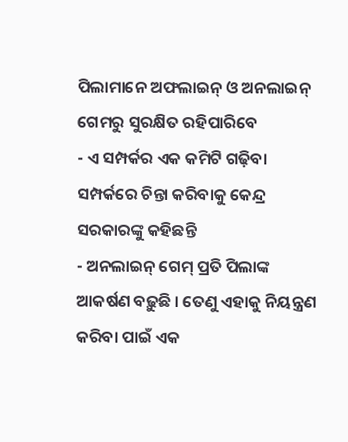ପିଲାମାନେ ଅଫଲାଇନ୍ ଓ ଅନଲାଇନ୍ ଗେମରୁ ସୁରକ୍ଷିତ ରହିପାରିବେ
- ଏ ସମ୍ପର୍କର ଏକ କମିଟି ଗଢ଼ିବା ସମ୍ପର୍କରେ ଚିନ୍ତା କରିବାକୁ କେନ୍ଦ୍ର ସରକାରଙ୍କୁ କହିଛନ୍ତି
- ଅନଲାଇନ୍ ଗେମ୍ ପ୍ରତି ପିଲାଙ୍କ ଆକର୍ଷଣ ବଢ଼ୁଛି । ତେଣୁ ଏହାକୁ ନିୟନ୍ତ୍ରଣ କରିବା ପାଇଁ ଏକ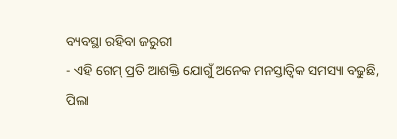ବ୍ୟବସ୍ଥା ରହିବା ଜରୁରୀ
- ଏହି ଗେମ୍ ପ୍ରତି ଆଶକ୍ତି ଯୋଗୁଁ ଅନେକ ମନସ୍ତାତ୍ୱିକ ସମସ୍ୟା ବଢୁଛି, ପିଲା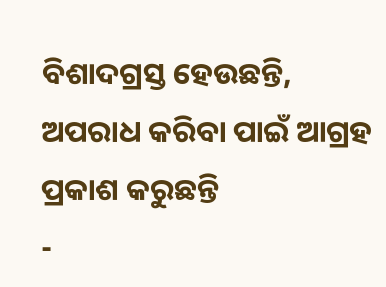ବିଶାଦଗ୍ରସ୍ତ ହେଉଛନ୍ତି, ଅପରାଧ କରିବା ପାଇଁ ଆଗ୍ରହ ପ୍ରକାଶ କରୁଛନ୍ତି
-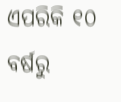ଏପରିକି ୧୦ ବର୍ଷରୁ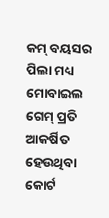କମ୍ ବୟସର ପିଲା ମଧ୍ୟ ମୋବାଇଲ ଗେମ୍ ପ୍ରତି ଆକର୍ଷିତ ହେଉଥିବା କୋର୍ଟ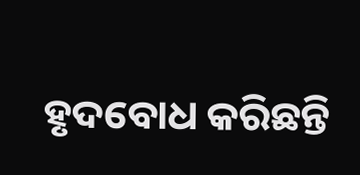ହୃଦବୋଧ କରିଛନ୍ତି